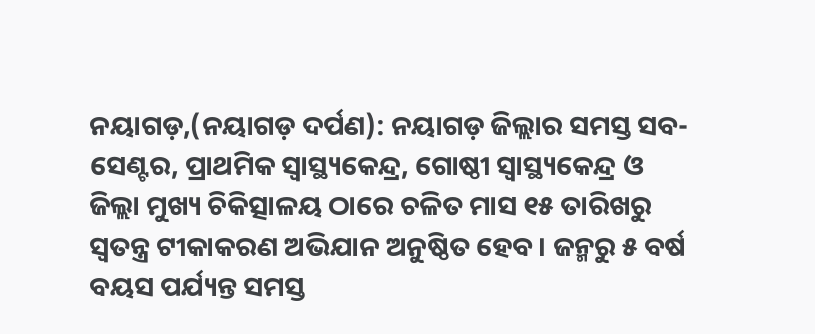ନୟାଗଡ଼,(ନୟାଗଡ଼ ଦର୍ପଣ): ନୟାଗଡ଼ ଜିଲ୍ଲାର ସମସ୍ତ ସବ-ସେଣ୍ଟର, ପ୍ରାଥମିକ ସ୍ୱାସ୍ଥ୍ୟକେନ୍ଦ୍ର, ଗୋଷ୍ଠୀ ସ୍ୱାସ୍ଥ୍ୟକେନ୍ଦ୍ର ଓ ଜିଲ୍ଲା ମୁଖ୍ୟ ଚିକିତ୍ସାଳୟ ଠାରେ ଚଳିତ ମାସ ୧୫ ତାରିଖରୁ ସ୍ୱତନ୍ତ୍ର ଟୀକାକରଣ ଅଭିଯାନ ଅନୁଷ୍ଠିତ ହେବ । ଜନ୍ମରୁ ୫ ବର୍ଷ ବୟସ ପର୍ଯ୍ୟନ୍ତ ସମସ୍ତ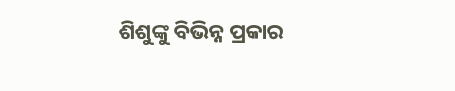ଶିଶୁଙ୍କୁ ବିଭିନ୍ନ ପ୍ରକାର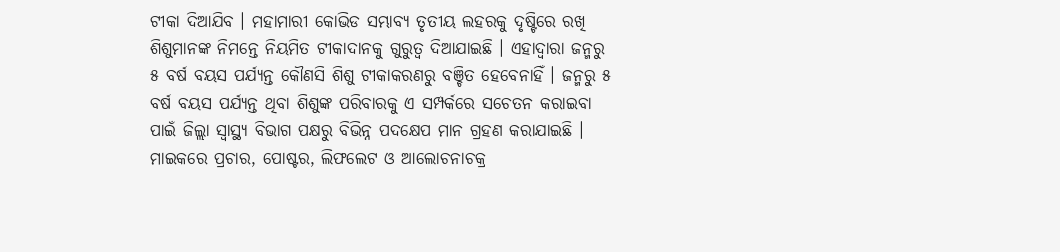ଟୀକା ଦିଆଯିବ । ମହାମାରୀ କୋଭିଡ ସମ୍ଭାବ୍ୟ ତୃତୀୟ ଲହରକୁ ଦୃଷ୍ଟିରେ ରଖି ଶିଶୁମାନଙ୍କ ନିମନ୍ତେ ନିୟମିତ ଟୀକାଦାନକୁ ଗୁରୁତ୍ୱ ଦିଆଯାଇଛି । ଏହାଦ୍ୱାରା ଜନ୍ମରୁ ୫ ବର୍ଷ ବୟସ ପର୍ଯ୍ୟନ୍ତ କୌଣସି ଶିଶୁ ଟୀକାକରଣରୁ ବଞ୍ଚିତ ହେବେନାହିଁ । ଜନ୍ମରୁ ୫ ବର୍ଷ ବୟସ ପର୍ଯ୍ୟନ୍ତ ଥିବା ଶିଶୁଙ୍କ ପରିବାରକୁ ଏ ସମ୍ପର୍କରେ ସଚେତନ କରାଇବା ପାଇଁ ଜିଲ୍ଲା ସ୍ୱାସ୍ଥ୍ୟ ବିଭାଗ ପକ୍ଷରୁ ବିଭିନ୍ନ ପଦକ୍ଷେପ ମାନ ଗ୍ରହଣ କରାଯାଇଛି । ମାଇକରେ ପ୍ରଚାର, ପୋଷ୍ଟର, ଲିଫଲେଟ ଓ ଆଲୋଚନାଚକ୍ର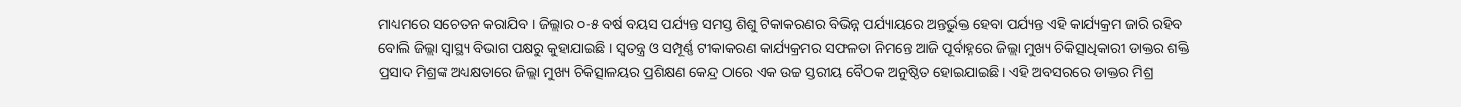ମାଧ୍ୟମରେ ସଚେତନ କରାଯିବ । ଜିଲ୍ଲାର ୦-୫ ବର୍ଷ ବୟସ ପର୍ଯ୍ୟନ୍ତ ସମସ୍ତ ଶିଶୁ ଟିକାକରଣର ବିଭିନ୍ନ ପର୍ଯ୍ୟାୟରେ ଅନ୍ତର୍ଭୁକ୍ତ ହେବା ପର୍ଯ୍ୟନ୍ତ ଏହି କାର୍ଯ୍ୟକ୍ରମ ଜାରି ରହିବ ବୋଲି ଜିଲ୍ଲା ସ୍ୱାସ୍ଥ୍ୟ ବିଭାଗ ପକ୍ଷରୁ କୁହାଯାଇଛି । ସ୍ୱତନ୍ତ୍ର ଓ ସମ୍ପୂର୍ଣ୍ଣ ଟୀକାକରଣ କାର୍ଯ୍ୟକ୍ରମର ସଫଳତା ନିମନ୍ତେ ଆଜି ପୂର୍ବାହ୍ନରେ ଜିଲ୍ଲା ମୁଖ୍ୟ ଚିକିତ୍ସାଧିକାରୀ ଡାକ୍ତର ଶକ୍ତି ପ୍ରସାଦ ମିଶ୍ରଙ୍କ ଅଧ୍ୟକ୍ଷତାରେ ଜିଲ୍ଲା ମୁଖ୍ୟ ଚିକିତ୍ସାଳୟର ପ୍ରଶିକ୍ଷଣ କେନ୍ଦ୍ର ଠାରେ ଏକ ଉଚ୍ଚ ସ୍ତରୀୟ ବୈଠକ ଅନୁଷ୍ଠିତ ହୋଇଯାଇଛି। ଏହି ଅବସରରେ ଡାକ୍ତର ମିଶ୍ର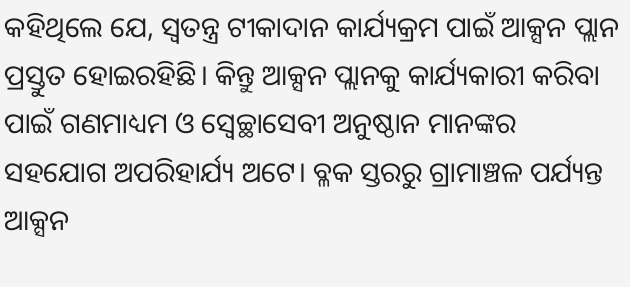କହିଥିଲେ ଯେ, ସ୍ୱତନ୍ତ୍ର ଟୀକାଦାନ କାର୍ଯ୍ୟକ୍ରମ ପାଇଁ ଆକ୍ସନ ପ୍ଲାନ ପ୍ରସ୍ତୁତ ହୋଇରହିଛି। କିନ୍ତୁ ଆକ୍ସନ ପ୍ଲାନକୁ କାର୍ଯ୍ୟକାରୀ କରିବା ପାଇଁ ଗଣମାଧ୍ୟମ ଓ ସ୍ବେଚ୍ଛାସେବୀ ଅନୁଷ୍ଠାନ ମାନଙ୍କର ସହଯୋଗ ଅପରିହାର୍ଯ୍ୟ ଅଟେ। ବ୍ଳକ ସ୍ତରରୁ ଗ୍ରାମାଞ୍ଚଳ ପର୍ଯ୍ୟନ୍ତ ଆକ୍ସନ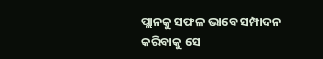ପ୍ଲାନକୁ ସଫଳ ଭାବେ ସମ୍ପାଦନ କରିବାକୁ ସେ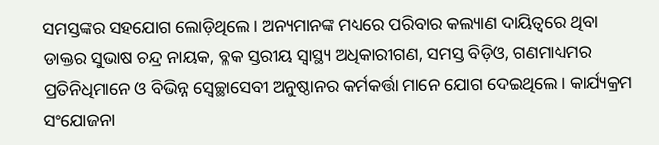ସମସ୍ତଙ୍କର ସହଯୋଗ ଲୋଡ଼ିଥିଲେ। ଅନ୍ୟମାନଙ୍କ ମଧ୍ୟରେ ପରିବାର କଲ୍ୟାଣ ଦାୟିତ୍ୱରେ ଥିବା ଡାକ୍ତର ସୁଭାଷ ଚନ୍ଦ୍ର ନାୟକ, ବ୍ଳକ ସ୍ତରୀୟ ସ୍ୱାସ୍ଥ୍ୟ ଅଧିକାରୀଗଣ, ସମସ୍ତ ବିଡ଼ିଓ, ଗଣମାଧ୍ୟମର ପ୍ରତିନିଧିମାନେ ଓ ବିଭିନ୍ନ ସ୍ବେଚ୍ଛାସେବୀ ଅନୁଷ୍ଠାନର କର୍ମକର୍ତ୍ତା ମାନେ ଯୋଗ ଦେଇଥିଲେ। କାର୍ଯ୍ୟକ୍ରମ ସଂଯୋଜନା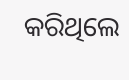କରିଥିଲେ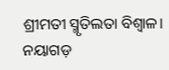ଶ୍ରୀମତୀ ସ୍ମୃତିଲତା ବିଶ୍ୱାଳ।
ନୟାଗଡ଼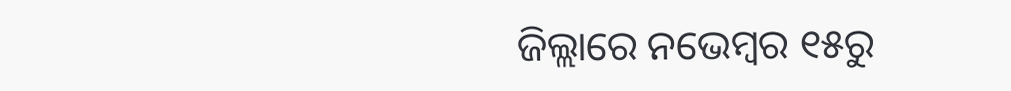ଜିଲ୍ଲାରେ ନଭେମ୍ବର ୧୫ରୁ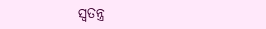ସ୍ୱତନ୍ତ୍ର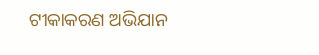ଟୀକାକରଣ ଅଭିଯାନ